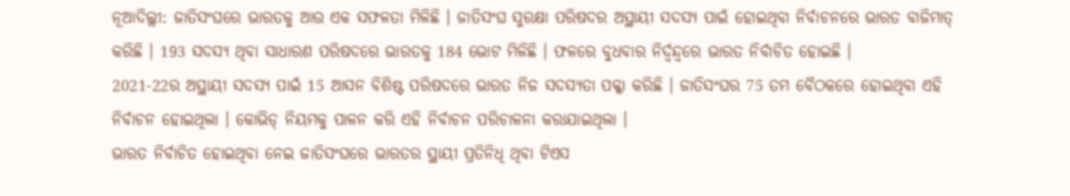ନୂଆଦିଲ୍ଲୀ: ଜାତିସଂଘରେ ଭାରତକୁ ଆଉ ଏକ ସଫଳତା ମିଳିଛି । ଜାତିସଂଘ ସୁରକ୍ଷା ପରିଷଦର ଅସ୍ଥାୟୀ ସଦସ୍ୟ ପାଇଁ ହୋଇଥିବା ନିର୍ବାଚନରେ ଭାରତ ବାଜିମାତ୍ କରିଛି । 193 ସଦସ୍ୟ ଥିବା ସାଧାରଣ ପରିଷଦରେ ଭାରତକୁ 184 ଭୋଟ ମିଳିଛି । ଫଳରେ ବୁଧବାର ନିର୍ଦ୍ବନ୍ଦ୍ବରେ ଭାରତ ନିର୍ବାଚିତ ହୋଇଛି ।
2021-22ର ଅସ୍ଥାୟୀ ସଦସ୍ୟ ପାଇଁ 15 ଆସନ ବିଶିଷ୍ଟ ପରିଷଦରେ ଭାରତ ନିଜ ସଦସ୍ୟତା ପକ୍କା କରିଛି । ଜାତିସଂଘର 75 ତମ ବୈଠକରେ ହୋଇଥିବା ଏହି ନିର୍ବାଚନ ହୋଇଥିଲା । କୋଭିଡ୍ ନିୟମକୁ ପାଳନ କରି ଏହି ନିର୍ବାଚନ ପରିଚାଳନା କରାଯାଇଥିଲା ।
ଭାରତ ନିର୍ବାଚିତ ହୋଇଥିବା ନେଇ ଜାତିସଂଘରେ ଭାରତର ସ୍ଥାୟୀ ପ୍ରତିନିଧି ଥିବା ଟିଏସ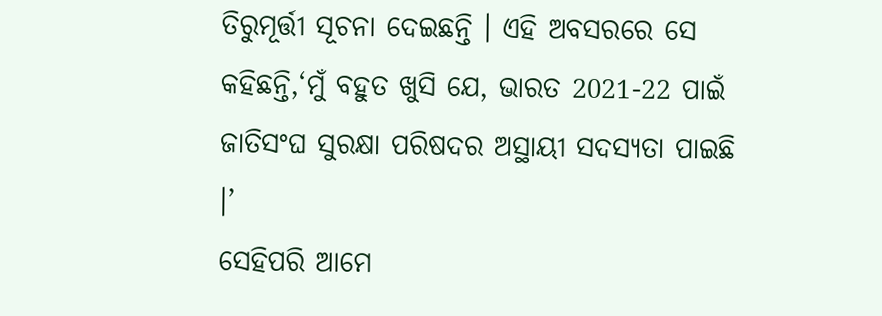ତିରୁମୂର୍ତ୍ତୀ ସୂଚନା ଦେଇଛନ୍ତି । ଏହି ଅବସରରେ ସେ କହିଛନ୍ତି,‘ମୁଁ ବହୁତ ଖୁସି ଯେ, ଭାରତ 2021-22 ପାଇଁ ଜାତିସଂଘ ସୁରକ୍ଷା ପରିଷଦର ଅସ୍ଥାୟୀ ସଦସ୍ୟତା ପାଇଛି ।’
ସେହିପରି ଆମେ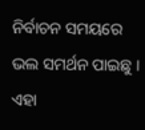ନିର୍ବାଚନ ସମୟରେ ଭଲ ସମର୍ଥନ ପାଇଛୁ । ଏହା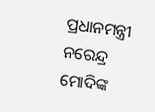ପ୍ରଧାନମନ୍ତ୍ରୀ ନରେନ୍ଦ୍ର ମୋଦିଙ୍କ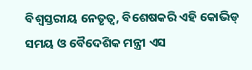ବିଶ୍ବସ୍ତରୀୟ ନେତୃତ୍ବ, ବିଶେଷକରି ଏହି କୋଭିଡ୍ ସମୟ ଓ ବୈଦେଶିକ ମନ୍ତ୍ରୀ ଏସ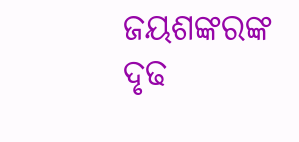ଜୟଶଙ୍କରଙ୍କ ଦୃଢ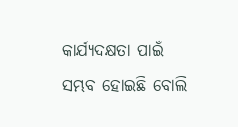କାର୍ଯ୍ୟଦକ୍ଷତା ପାଇଁ ସମ୍ଭବ ହୋଇଛି ବୋଲି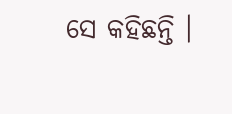ସେ କହିଛନ୍ତି ।